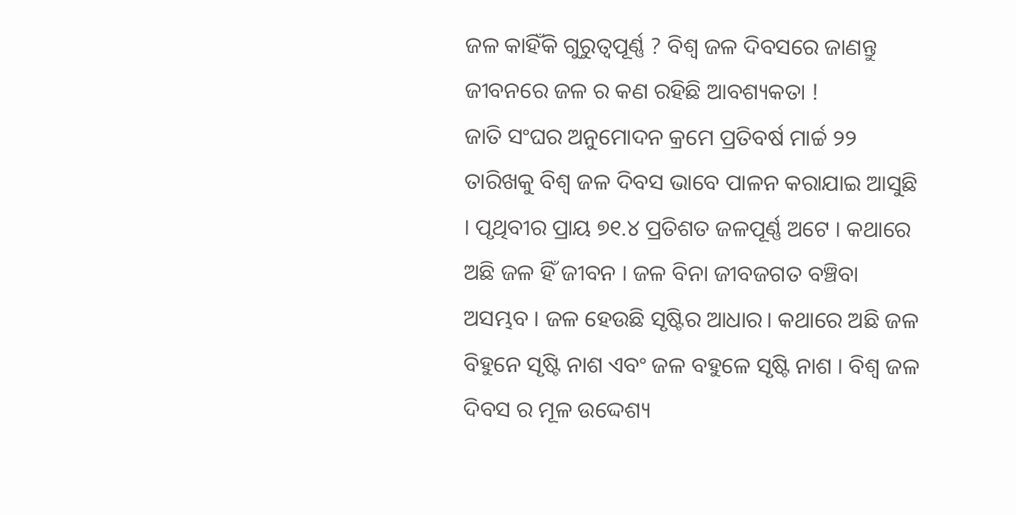ଜଳ କାହିଁକି ଗୁରୁତ୍ୱପୂର୍ଣ୍ଣ ? ବିଶ୍ୱ ଜଳ ଦିବସରେ ଜାଣନ୍ତୁ ଜୀବନରେ ଜଳ ର କଣ ରହିଛି ଆବଶ୍ୟକତା !
ଜାତି ସଂଘର ଅନୁମୋଦନ କ୍ରମେ ପ୍ରତିବର୍ଷ ମାର୍ଚ୍ଚ ୨୨ ତାରିଖକୁ ବିଶ୍ବ ଜଳ ଦିବସ ଭାବେ ପାଳନ କରାଯାଇ ଆସୁଛି । ପୃଥିବୀର ପ୍ରାୟ ୭୧.୪ ପ୍ରତିଶତ ଜଳପୂର୍ଣ୍ଣ ଅଟେ । କଥାରେ ଅଛି ଜଳ ହିଁ ଜୀବନ । ଜଳ ବିନା ଜୀବଜଗତ ବଞ୍ଚିବା ଅସମ୍ଭବ । ଜଳ ହେଉଛି ସୃଷ୍ଟିର ଆଧାର। କଥାରେ ଅଛି ଜଳ ବିହୁନେ ସୃଷ୍ଟି ନାଶ ଏବଂ ଜଳ ବହୁଳେ ସୃଷ୍ଟି ନାଶ । ବିଶ୍ୱ ଜଳ ଦିବସ ର ମୂଳ ଉଦ୍ଦେଶ୍ୟ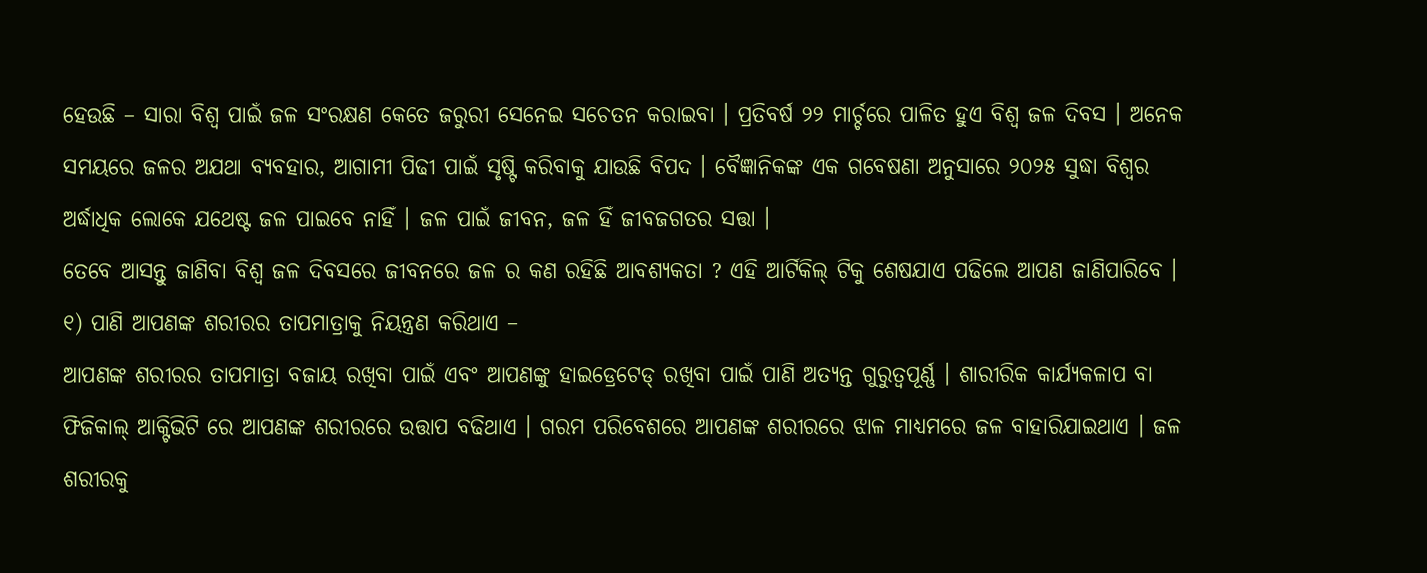ହେଉଛି – ସାରା ବିଶ୍ୱ ପାଇଁ ଜଳ ସଂରକ୍ଷଣ କେତେ ଜରୁରୀ ସେନେଇ ସଚେତନ କରାଇବା । ପ୍ରତିବର୍ଷ ୨୨ ମାର୍ଚ୍ଚରେ ପାଳିତ ହୁଏ ବିଶ୍ୱ ଜଳ ଦିବସ । ଅନେକ ସମୟରେ ଜଳର ଅଯଥା ବ୍ୟବହାର, ଆଗାମୀ ପିଢୀ ପାଇଁ ସୃଷ୍ଟି କରିବାକୁ ଯାଉଛି ବିପଦ । ବୈଜ୍ଞାନିକଙ୍କ ଏକ ଗବେଷଣା ଅନୁସାରେ ୨୦୨୫ ସୁଦ୍ଧା ବିଶ୍ବର ଅର୍ଦ୍ଧାଧିକ ଲୋକେ ଯଥେଷ୍ଟ ଜଳ ପାଇବେ ନାହିଁ । ଜଳ ପାଇଁ ଜୀବନ, ଜଳ ହିଁ ଜୀବଜଗତର ସତ୍ତା ।
ତେବେ ଆସନ୍ତୁ ଜାଣିବା ବିଶ୍ୱ ଜଳ ଦିବସରେ ଜୀବନରେ ଜଳ ର କଣ ରହିଛି ଆବଶ୍ୟକତା ? ଏହି ଆର୍ଟିକିଲ୍ ଟିକୁ ଶେଷଯାଏ ପଢିଲେ ଆପଣ ଜାଣିପାରିବେ ।
୧) ପାଣି ଆପଣଙ୍କ ଶରୀରର ତାପମାତ୍ରାକୁ ନିୟନ୍ତ୍ରଣ କରିଥାଏ –
ଆପଣଙ୍କ ଶରୀରର ତାପମାତ୍ରା ବଜାୟ ରଖିବା ପାଇଁ ଏବଂ ଆପଣଙ୍କୁ ହାଇଡ୍ରେଟେଡ୍ ରଖିବା ପାଇଁ ପାଣି ଅତ୍ୟନ୍ତ ଗୁରୁତ୍ୱପୂର୍ଣ୍ଣ । ଶାରୀରିକ କାର୍ଯ୍ୟକଳାପ ବା ଫିଜିକାଲ୍ ଆକ୍ଟିଭିଟି ରେ ଆପଣଙ୍କ ଶରୀରରେ ଉତ୍ତାପ ବଢିଥାଏ । ଗରମ ପରିବେଶରେ ଆପଣଙ୍କ ଶରୀରରେ ଝାଳ ମାଧ୍ୟମରେ ଜଳ ବାହାରିଯାଇଥାଏ । ଜଳ ଶରୀରକୁ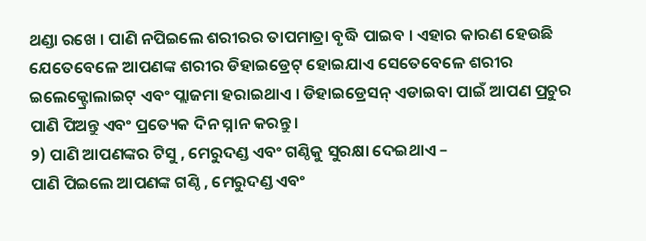ଥଣ୍ଡା ରଖେ । ପାଣି ନପିଇଲେ ଶରୀରର ତାପମାତ୍ରା ବୃଦ୍ଧି ପାଇବ । ଏହାର କାରଣ ହେଉଛି ଯେତେବେଳେ ଆପଣଙ୍କ ଶରୀର ଡିହାଇଡ୍ରେଟ୍ ହୋଇଯାଏ ସେତେବେଳେ ଶରୀର ଇଲେକ୍ଟ୍ରୋଲାଇଟ୍ ଏବଂ ପ୍ଲାଜମା ହରାଇଥାଏ । ଡିହାଇଡ୍ରେସନ୍ ଏଡାଇବା ପାଇଁ ଆପଣ ପ୍ରଚୁର ପାଣି ପିଅନ୍ତୁ ଏବଂ ପ୍ରତ୍ୟେକ ଦିନ ସ୍ନାନ କରନ୍ତୁ ।
୨) ପାଣି ଆପଣଙ୍କର ଟିସୁ , ମେରୁଦଣ୍ଡ ଏବଂ ଗଣ୍ଠିକୁ ସୁରକ୍ଷା ଦେଇଥାଏ –
ପାଣି ପିଇଲେ ଆପଣଙ୍କ ଗଣ୍ଠି , ମେରୁଦଣ୍ଡ ଏବଂ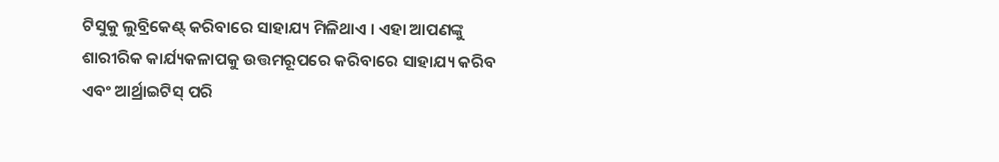ଟିସୁକୁ ଲୁବ୍ରିକେଣ୍ଟ୍ କରିବାରେ ସାହାଯ୍ୟ ମିଳିଥାଏ । ଏହା ଆପଣଙ୍କୁ ଶାରୀରିକ କାର୍ଯ୍ୟକଳାପକୁ ଉତ୍ତମରୂପରେ କରିବାରେ ସାହାଯ୍ୟ କରିବ ଏବଂ ଆର୍ଥ୍ରାଇଟିସ୍ ପରି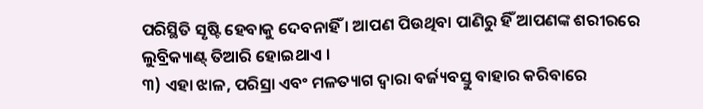ପରିସ୍ଥିତି ସୃଷ୍ଟି ହେବାକୁ ଦେବନାହିଁ । ଆପଣ ପିଉଥିବା ପାଣିରୁ ହିଁ ଆପଣଙ୍କ ଶରୀରରେ ଲୁବ୍ରିକ୍ୟାଣ୍ଟ୍ ତିଆରି ହୋଇଥାଏ ।
୩) ଏହା ଝାଳ, ପରିସ୍ରା ଏବଂ ମଳତ୍ୟାଗ ଦ୍ୱାରା ବର୍ଜ୍ୟବସ୍ତୁ ବାହାର କରିବାରେ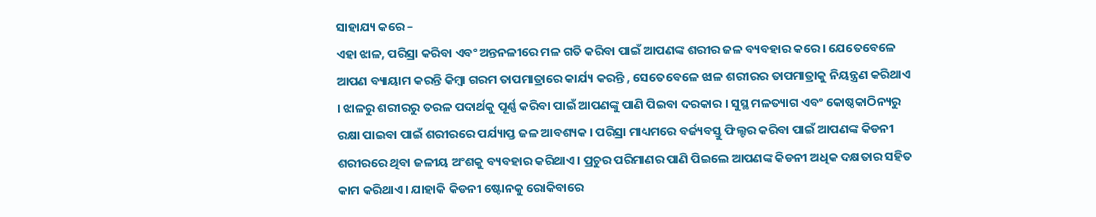ସାହାଯ୍ୟ କରେ –
ଏହା ଝାଳ, ପରିସ୍ରା କରିବା ଏବଂ ଅନ୍ତନଳୀରେ ମଳ ଗତି କରିବା ପାଇଁ ଆପଣଙ୍କ ଶରୀର ଜଳ ବ୍ୟବହାର କରେ । ଯେତେବେଳେ ଆପଣ ବ୍ୟାୟାମ କରନ୍ତି କିମ୍ବା ଗରମ ତାପମାତ୍ରାରେ କାର୍ଯ୍ୟ କରନ୍ତି , ସେତେବେଳେ ଝାଳ ଶରୀରର ତାପମାତ୍ରାକୁ ନିୟନ୍ତ୍ରଣ କରିଥାଏ । ଝାଳରୁ ଶରୀରରୁ ତରଳ ପଦାର୍ଥକୁ ପୂର୍ଣ୍ଣ କରିବା ପାଇଁ ଆପଣଙ୍କୁ ପାଣି ପିଇବା ଦରକାର । ସୁସ୍ଥ ମଳତ୍ୟାଗ ଏବଂ କୋଷ୍ଠକାଠିନ୍ୟରୁ ରକ୍ଷା ପାଇବା ପାଇଁ ଶରୀରରେ ପର୍ଯ୍ୟାପ୍ତ ଜଳ ଆବଶ୍ୟକ । ପରିସ୍ରା ମାଧ୍ୟମରେ ବର୍ଜ୍ୟବସ୍ତୁ ଫିଲ୍ଟର କରିବା ପାଇଁ ଆପଣଙ୍କ କିଡନୀ ଶରୀରରେ ଥିବା ଜଳୀୟ ଅଂଶକୁ ବ୍ୟବହାର କରିଥାଏ । ପ୍ରଚୁର ପରିମାଣର ପାଣି ପିଇଲେ ଆପଣଙ୍କ କିଡନୀ ଅଧିକ ଦକ୍ଷତାର ସହିତ କାମ କରିଥାଏ । ଯାହାକି କିଡନୀ ଷ୍ଟୋନକୁ ରୋକିବାରେ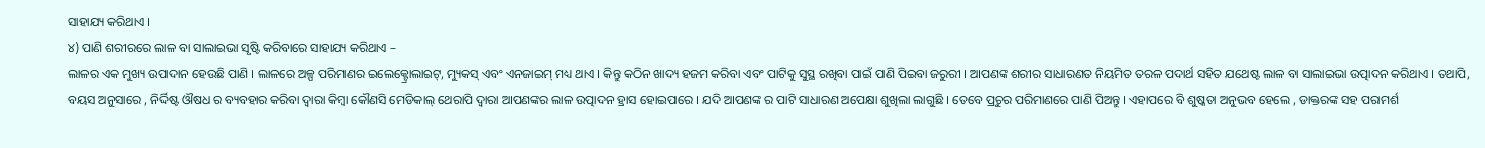ସାହାଯ୍ୟ କରିଥାଏ ।
୪) ପାଣି ଶରୀରରେ ଲାଳ ବା ସାଲାଇଭା ସୃଷ୍ଟି କରିବାରେ ସାହାଯ୍ୟ କରିଥାଏ –
ଲାଳର ଏକ ମୁଖ୍ୟ ଉପାଦାନ ହେଉଛି ପାଣି । ଲାଳରେ ଅଳ୍ପ ପରିମାଣର ଇଲେକ୍ଟ୍ରୋଲାଇଟ୍, ମ୍ୟୁକସ୍ ଏବଂ ଏନଜାଇମ୍ ମଧ୍ୟ ଥାଏ । କିନ୍ତୁ କଠିନ ଖାଦ୍ୟ ହଜମ କରିବା ଏବଂ ପାଟିକୁ ସୁସ୍ଥ ରଖିବା ପାଇଁ ପାଣି ପିଇବା ଜରୁରୀ । ଆପଣଙ୍କ ଶରୀର ସାଧାରଣତ ନିୟମିତ ତରଳ ପଦାର୍ଥ ସହିତ ଯଥେଷ୍ଟ ଲାଳ ବା ସାଲାଇଭା ଉତ୍ପାଦନ କରିଥାଏ । ତଥାପି, ବୟସ ଅନୁସାରେ , ନିର୍ଦ୍ଦିଷ୍ଟ ଔଷଧ ର ବ୍ୟବହାର କରିବା ଦ୍ୱାରା କିମ୍ବା କୌଣସି ମେଡିକାଲ୍ ଥେରାପି ଦ୍ୱାରା ଆପଣଙ୍କର ଲାଳ ଉତ୍ପାଦନ ହ୍ରାସ ହୋଇପାରେ । ଯଦି ଆପଣଙ୍କ ର ପାଟି ସାଧାରଣ ଅପେକ୍ଷା ଶୁଖିଲା ଲାଗୁଛି । ତେବେ ପ୍ରଚୁର ପରିମାଣରେ ପାଣି ପିଅନ୍ତୁ । ଏହାପରେ ବି ଶୁଷ୍କତା ଅନୁଭବ ହେଲେ , ଡାକ୍ତରଙ୍କ ସହ ପରାମର୍ଶ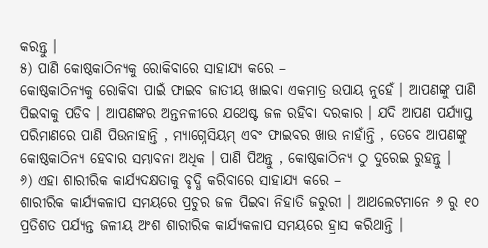କରନ୍ତୁ ।
୫) ପାଣି କୋଷ୍ଠକାଠିନ୍ୟକୁ ରୋକିବାରେ ସାହାଯ୍ୟ କରେ –
କୋଷ୍ଠକାଠିନ୍ୟକୁ ରୋକିବା ପାଇଁ ଫାଇବ ଜାତୀୟ ଖାଇବା ଏକମାତ୍ର ଉପାୟ ନୁହେଁ । ଆପଣଙ୍କୁ ପାଣି ପିଇବାକୁ ପଡିବ । ଆପଣଙ୍କର ଅନ୍ତନଳୀରେ ଯଥେଷ୍ଟ ଜଳ ରହିବା ଦରକାର । ଯଦି ଆପଣ ପର୍ଯ୍ୟାପ୍ତ ପରିମାଣରେ ପାଣି ପିଉନାହାନ୍ତି , ମ୍ୟାଗ୍ନେସିୟମ୍ ଏବଂ ଫାଇବର ଖାଉ ନାହାଁନ୍ତି , ତେବେ ଆପଣଙ୍କୁ କୋଷ୍ଠକାଠିନ୍ୟ ହେବାର ସମ୍ଭାବନା ଅଧିକ । ପାଣି ପିଅନ୍ତୁ , କୋଷ୍ଠକାଠିନ୍ଯ ଠୁ ଦୁରେଇ ରୁହନ୍ତୁ ।
୬) ଏହା ଶାରୀରିକ କାର୍ଯ୍ୟଦକ୍ଷତାକୁ ବୃଦ୍ଧି କରିବାରେ ସାହାଯ୍ୟ କରେ –
ଶାରୀରିକ କାର୍ଯ୍ୟକଳାପ ସମୟରେ ପ୍ରଚୁର ଜଳ ପିଇବା ନିହାତି ଜରୁରୀ । ଆଥଲେଟମାନେ ୬ ରୁ ୧୦ ପ୍ରତିଶତ ପର୍ଯ୍ୟନ୍ତ ଜଳୀୟ ଅଂଶ ଶାରୀରିକ କାର୍ଯ୍ୟକଳାପ ସମୟରେ ହ୍ରାସ କରିଥାନ୍ତି ।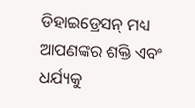ଡିହାଇଡ୍ରେସନ୍ ମଧ୍ୟ ଆପଣଙ୍କର ଶକ୍ତି ଏବଂ ଧର୍ଯ୍ୟକୁ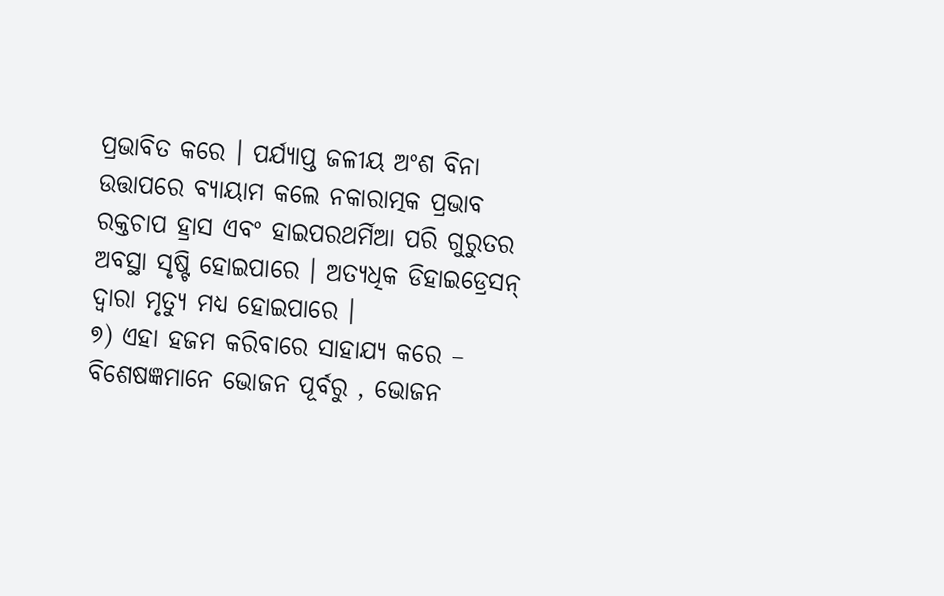ପ୍ରଭାବିତ କରେ । ପର୍ଯ୍ୟାପ୍ତ ଜଳୀୟ ଅଂଶ ବିନା ଉତ୍ତାପରେ ବ୍ୟାୟାମ କଲେ ନକାରାତ୍ମକ ପ୍ରଭାବ ରକ୍ତଚାପ ହ୍ରାସ ଏବଂ ହାଇପରଥର୍ମିଆ ପରି ଗୁରୁତର ଅବସ୍ଥା ସୃଷ୍ଟି ହୋଇପାରେ । ଅତ୍ୟଧିକ ଡିହାଇଡ୍ରେସନ୍ ଦ୍ୱାରା ମୃତ୍ୟୁ ମଧ୍ୟ ହୋଇପାରେ ।
୭) ଏହା ହଜମ କରିବାରେ ସାହାଯ୍ୟ କରେ –
ବିଶେଷଜ୍ଞମାନେ ଭୋଜନ ପୂର୍ବରୁ , ଭୋଜନ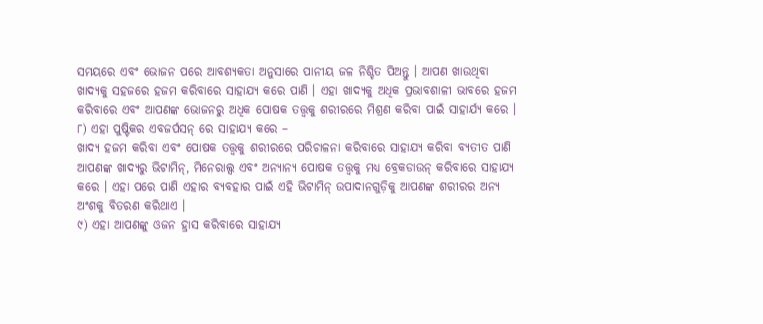ସମୟରେ ଏବଂ ଭୋଜନ ପରେ ଆବଶ୍ୟକତା ଅନୁସାରେ ପାନୀୟ ଜଳ ନିଶ୍ଚିତ ପିଅନ୍ତୁ । ଆପଣ ଖାଉଥିବା ଖାଦ୍ୟକୁ ସହଜରେ ହଜମ କରିବାରେ ସାହାଯ୍ୟ କରେ ପାଣି । ଏହା ଖାଦ୍ୟକୁ ଅଧିକ ପ୍ରଭାବଶାଳୀ ଭାବରେ ହଜମ କରିବାରେ ଏବଂ ଆପଣଙ୍କ ଭୋଜନରୁ ଅଧିକ ପୋଷକ ତତ୍ତ୍ୱକୁ ଶରୀରରେ ମିଶ୍ରଣ କରିବା ପାଇଁ ସାହାର୍ଯ୍ୟ କରେ ।
୮) ଏହା ପୁଷ୍ଟିକର ଏବଜର୍ପସନ୍ ରେ ସାହାଯ୍ୟ କରେ –
ଖାଦ୍ୟ ହଜମ କରିବା ଏବଂ ପୋଷକ ତତ୍ତ୍ୱକୁ ଶରୀରରେ ପରିଚାଳନା କରିବାରେ ସାହାଯ୍ୟ କରିବା ବ୍ୟତୀତ ପାଣି ଆପଣଙ୍କ ଖାଦ୍ୟରୁ ଭିଟାମିନ୍, ମିନେରାଲ୍ସ ଏବଂ ଅନ୍ୟାନ୍ୟ ପୋଷକ ତତ୍ତ୍ୱକୁ ମଧ୍ୟ ବ୍ରେକଡାଉନ୍ କରିବାରେ ସାହାଯ୍ୟ କରେ । ଏହା ପରେ ପାଣି ଏହାର ବ୍ୟବହାର ପାଇଁ ଏହି ଭିଟାମିନ୍ ଉପାଦାନଗୁଡ଼ିକୁ ଆପଣଙ୍କ ଶରୀରର ଅନ୍ୟ ଅଂଶକୁ ବିତରଣ କରିଥାଏ ।
୯) ଏହା ଆପଣଙ୍କୁ ଓଜନ ହ୍ରାସ କରିବାରେ ସାହାଯ୍ୟ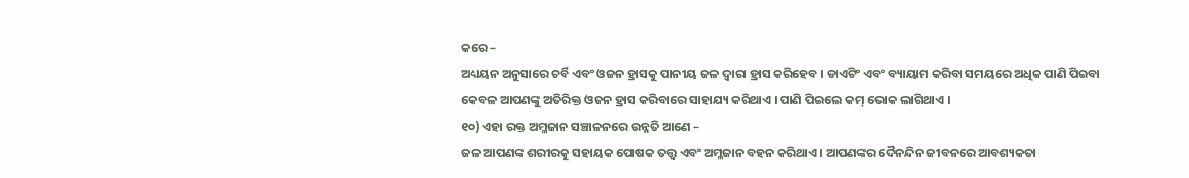କରେ –
ଅଧ୍ୟୟନ ଅନୁସାରେ ଚର୍ବି ଏବଂ ଓଜନ ହ୍ରାସକୁ ପାନୀୟ ଜଳ ଦ୍ୱାରା ହ୍ରାସ କରିହେବ । ଡାଏଟିଂ ଏବଂ ବ୍ୟାୟାମ କରିବା ସମୟରେ ଅଧିକ ପାଣି ପିଇବା କେବଳ ଆପଣଙ୍କୁ ଅତିରିକ୍ତ ଓଜନ ହ୍ରାସ କରିବାରେ ସାହାଯ୍ୟ କରିଥାଏ । ପାଣି ପିଇଲେ କମ୍ ଭୋକ ଲାଗିଥାଏ ।
୧୦) ଏହା ରକ୍ତ ଅମ୍ଳଜାନ ସଞ୍ଚାଳନରେ ଉନ୍ନତି ଆଣେ –
ଜଳ ଆପଣଙ୍କ ଶରୀରକୁ ସହାୟକ ପୋଷକ ତତ୍ତ୍ୱ ଏବଂ ଅମ୍ଳଜାନ ବହନ କରିଥାଏ । ଆପଣଙ୍କର ଦୈନନ୍ଦିନ ଜୀବନରେ ଆବଶ୍ୟକତା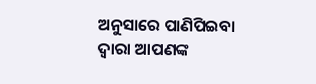ଅନୁସାରେ ପାଣିପିଇବା ଦ୍ୱାରା ଆପଣଙ୍କ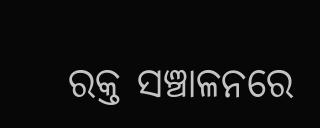ରକ୍ତ ସଞ୍ଚାଳନରେ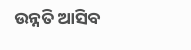ଉନ୍ନତି ଆସିବ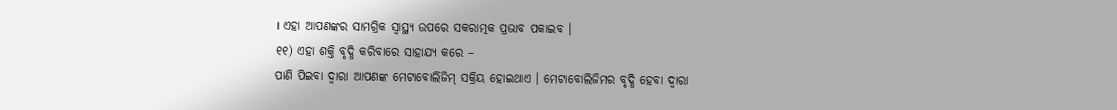। ଏହା ଆପଣଙ୍କର ସାମଗ୍ରିକ ସ୍ୱାସ୍ଥ୍ୟ ଉପରେ ସକରାତ୍ମକ ପ୍ରଭାବ ପକାଇବ ।
୧୧) ଏହା ଶକ୍ତି ବୃଦ୍ଧି କରିବାରେ ସାହାଯ୍ୟ କରେ –
ପାଣି ପିଇବା ଦ୍ୱାରା ଆପଣଙ୍କ ମେଟାବୋଲିଜିମ୍ ସକ୍ରିୟ ହୋଇଥାଏ । ମେଟାବୋଲିଜିମର ବୃଦ୍ଧି ହେବା ଦ୍ୱାରା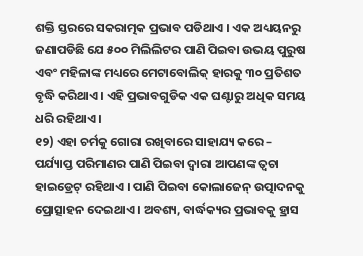ଶକ୍ତି ସ୍ତରରେ ସକରାତ୍ମକ ପ୍ରଭାବ ପଡିଥାଏ । ଏକ ଅଧ୍ୟୟନରୁ ଜଣାପଡିଛି ଯେ ୫୦୦ ମିଲିଲିଟର ପାଣି ପିଇବା ଉଭୟ ପୁରୁଷ ଏବଂ ମହିଳାଙ୍କ ମଧ୍ୟରେ ମେଟାବୋଲିକ୍ ହାରକୁ ୩୦ ପ୍ରତିଶତ ବୃଦ୍ଧି କରିଥାଏ । ଏହି ପ୍ରଭାବଗୁଡିକ ଏକ ଘଣ୍ଟାରୁ ଅଧିକ ସମୟ ଧରି ରହିଥାଏ ।
୧୨) ଏହା ଚର୍ମକୁ ଗୋରା ରଖିବାରେ ସାହାଯ୍ୟ କରେ –
ପର୍ଯ୍ୟାପ୍ତ ପରିମାଣର ପାଣି ପିଇବା ଦ୍ୱାରା ଆପଣଙ୍କ ତ୍ୱଚା ହାଇଡ୍ରେଟ୍ ରହିଥାଏ । ପାଣି ପିଇବା କୋଲାଜେନ୍ ଉତ୍ପାଦନକୁ ପ୍ରୋତ୍ସାହନ ଦେଇଥାଏ । ଅବଶ୍ୟ, ବାର୍ଦ୍ଧକ୍ୟର ପ୍ରଭାବକୁ ହ୍ରାସ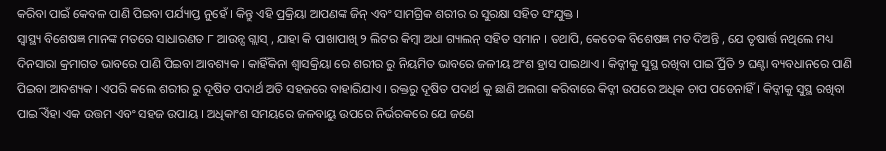କରିବା ପାଇଁ କେବଳ ପାଣି ପିଇବା ପର୍ଯ୍ୟାପ୍ତ ନୁହେଁ । କିନ୍ତୁ ଏହି ପ୍ରକ୍ରିୟା ଆପଣଙ୍କ ଜିନ୍ ଏବଂ ସାମଗ୍ରିକ ଶରୀର ର ସୁରକ୍ଷା ସହିତ ସଂଯୁକ୍ତ ।
ସ୍ୱାସ୍ଥ୍ୟ ବିଶେଷଜ୍ଞ ମାନଙ୍କ ମତରେ ସାଧାରଣତ ୮ ଆଉନ୍ସ ଗ୍ଲାସ୍ , ଯାହା କି ପାଖାପାଖି ୨ ଲିଟର କିମ୍ବା ଅଧା ଗ୍ୟାଲନ୍ ସହିତ ସମାନ । ତଥାପି, କେତେକ ବିଶେଷଜ୍ଞ ମତ ଦିଅନ୍ତି , ଯେ ତୃଷାର୍ତ୍ତ ନଥିଲେ ମଧ୍ୟ ଦିନସାରା କ୍ରମାଗତ ଭାବରେ ପାଣି ପିଇବା ଆବଶ୍ୟକ । କାହିଁକିନା ଶ୍ୱାସକ୍ରିୟା ରେ ଶରୀର ରୁ ନିୟମିତ ଭାବରେ ଜଳୀୟ ଅଂଶ ହ୍ରାସ ପାଇଥାଏ । କିଡ୍ନୀକୁ ସୁସ୍ଥ ରଖିବା ପାଇିଁ ପ୍ରତି ୨ ଘଣ୍ଟା ବ୍ୟବଧାନରେ ପାଣି ପିଇବା ଆବଶ୍ୟକ । ଏପରି କଲେ ଶରୀର ରୁ ଦୂଷିତ ପଦାର୍ଥ ଅତି ସହଜରେ ବାହାରିଯାଏ । ରକ୍ତରୁ ଦୂଷିତ ପଦାର୍ଥ କୁ ଛାଣି ଅଲଗା କରିବାରେ କିଡ୍ନୀ ଉପରେ ଅଧିକ ଚାପ ପଡେନାହିଁ । କିଡ୍ନୀକୁ ସୁସ୍ଥ ରଖିବା ପାଇିଁ ଏହା ଏକ ଉତ୍ତମ ଏବଂ ସହଜ ଉପାୟ । ଅଧିକାଂଶ ସମୟରେ ଜଳବାୟୁ ଉପରେ ନିର୍ଭରକରେ ଯେ ଜଣେ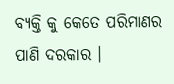ବ୍ୟକ୍ତି କୁ କେତେ ପରିମାଣର ପାଣି ଦରକାର ।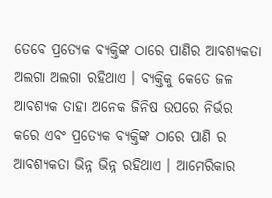ତେବେ ପ୍ରତ୍ୟେକ ବ୍ୟକ୍ତିଙ୍କ ଠାରେ ପାଣିର ଆବଶ୍ୟକତା ଅଲଗା ଅଲଗା ରହିଥାଏ । ବ୍ୟକ୍ତିକୁ କେତେ ଜଳ ଆବଶ୍ୟକ ତାହା ଅନେକ ଜିନିଷ ଉପରେ ନିର୍ଭର କରେ ଏବଂ ପ୍ରତ୍ୟେକ ବ୍ୟକ୍ତିଙ୍କ ଠାରେ ପାଣି ର ଆବଶ୍ୟକତା ଭିନ୍ନ ଭିନ୍ନ ରହିଥାଏ । ଆମେରିକାର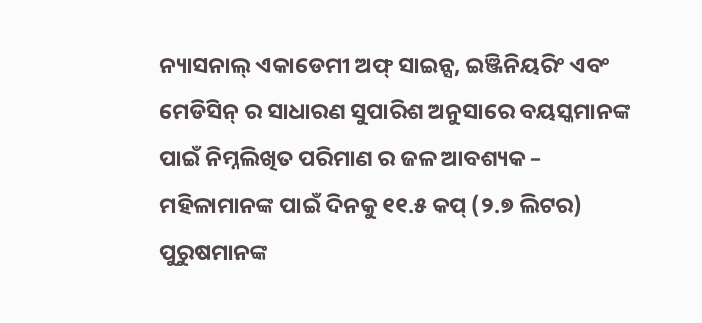ନ୍ୟାସନାଲ୍ ଏକାଡେମୀ ଅଫ୍ ସାଇନ୍ସ, ଇଞ୍ଜିନିୟରିଂ ଏବଂ ମେଡିସିନ୍ ର ସାଧାରଣ ସୁପାରିଶ ଅନୁସାରେ ବୟସ୍କମାନଙ୍କ ପାଇଁ ନିମ୍ନଲିଖିତ ପରିମାଣ ର ଜଳ ଆବଶ୍ୟକ –
ମହିଳାମାନଙ୍କ ପାଇଁ ଦିନକୁ ୧୧.୫ କପ୍ (୨.୭ ଲିଟର)
ପୁରୁଷମାନଙ୍କ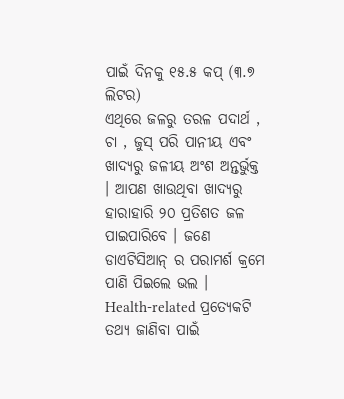ପାଇଁ ଦିନକୁ ୧୫.୫ କପ୍ (୩.୭ ଲିଟର)
ଏଥିରେ ଜଳରୁ ତରଳ ପଦାର୍ଥ , ଚା , ଜୁସ୍ ପରି ପାନୀୟ ଏବଂ ଖାଦ୍ୟରୁ ଜଳୀୟ ଅଂଶ ଅନ୍ତର୍ଭୁକ୍ତ । ଆପଣ ଖାଉଥିବା ଖାଦ୍ୟରୁ ହାରାହାରି ୨୦ ପ୍ରତିଶତ ଜଳ ପାଇପାରିବେ । ଜଣେ ଡାଏଟିସିଆନ୍ ର ପରାମର୍ଶ କ୍ରମେ ପାଣି ପିଇଲେ ଭଲ ।
Health-related ପ୍ରତ୍ୟେକଟି ତଥ୍ୟ ଜାଣିବା ପାଇଁ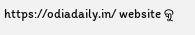https://odiadaily.in/ website କୁ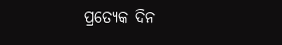ପ୍ରତ୍ୟେକ ଦିନ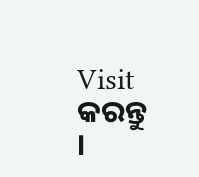Visit କରନ୍ତୁ ।